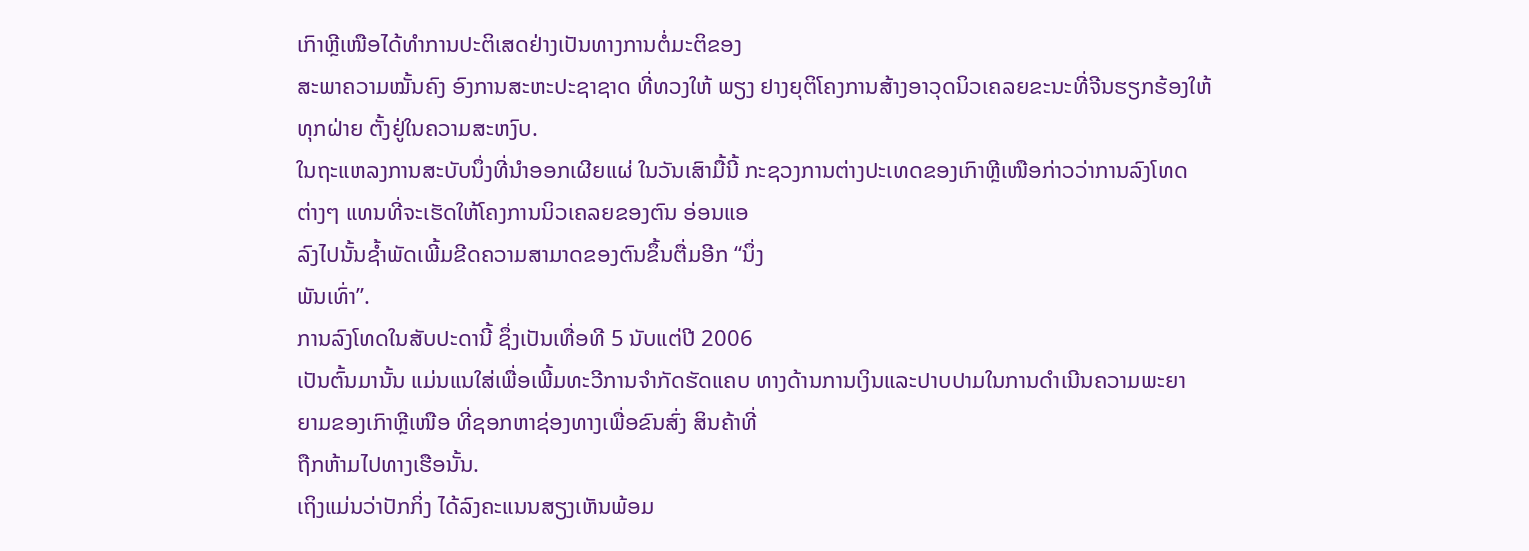ເກົາຫຼີເໜືອໄດ້ທຳການປະຕິເສດຢ່າງເປັນທາງການຕໍ່ມະຕິຂອງ
ສະພາຄວາມໝັ້ນຄົງ ອົງການສະຫະປະຊາຊາດ ທີ່ທວງໃຫ້ ພຽງ ຢາງຍຸຕິໂຄງການສ້າງອາວຸດນິວເຄລຍຂະນະທີ່ຈີນຮຽກຮ້ອງໃຫ້
ທຸກຝ່າຍ ຕັ້ງຢູ່ໃນຄວາມສະຫງົບ.
ໃນຖະແຫລງການສະບັບນຶ່ງທີ່ນຳອອກເຜີຍແຜ່ ໃນວັນເສົາມື້ນີ້ ກະຊວງການຕ່າງປະເທດຂອງເກົາຫຼີເໜືອກ່າວວ່າການລົງໂທດ
ຕ່າງໆ ແທນທີ່ຈະເຮັດໃຫ້ໂຄງການນິວເຄລຍຂອງຕົນ ອ່ອນແອ
ລົງໄປນັ້ນຊໍ້າພັດເພີ້ມຂີດຄວາມສາມາດຂອງຕົນຂຶ້ນຕື່ມອີກ “ນຶ່ງ
ພັນເທົ່າ”.
ການລົງໂທດໃນສັບປະດານີ້ ຊຶ່ງເປັນເທື່ອທີ 5 ນັບແຕ່ປີ 2006
ເປັນຕົ້ນມານັ້ນ ແມ່ນແນໃສ່ເພື່ອເພີ້ມທະວີການຈຳກັດຮັດແຄບ ທາງດ້ານການເງິນແລະປາບປາມໃນການດຳເນີນຄວາມພະຍາ
ຍາມຂອງເກົາຫຼີເໜືອ ທີ່ຊອກຫາຊ່ອງທາງເພື່ອຂົນສົ່ງ ສິນຄ້າທີ່
ຖືກຫ້າມໄປທາງເຮືອນັ້ນ.
ເຖິງແມ່ນວ່າປັກກິ່ງ ໄດ້ລົງຄະແນນສຽງເຫັນພ້ອມ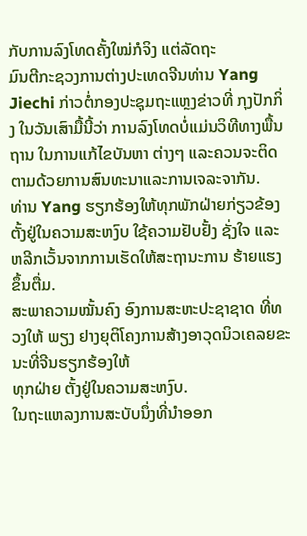ກັບການລົງໂທດຄັ້ງໃໝ່ກໍຈິງ ແຕ່ລັດຖະ
ມົນຕີກະຊວງການຕ່າງປະເທດຈີນທ່ານ Yang Jiechi ກ່າວຕໍ່ກອງປະຊຸມຖະແຫຼງຂ່າວທີ່ ກຸງປັກກິ່ງ ໃນວັນເສົາມື້ນີ້ວ່າ ການລົງໂທດບໍ່ແມ່ນວິທີທາງພື້ນຖານ ໃນການແກ້ໄຂບັນຫາ ຕ່າງໆ ແລະຄວນຈະຕິດຕາມດ້ວຍການສົນທະນາແລະການເຈລະຈາກັນ.
ທ່ານ Yang ຮຽກຮ້ອງໃຫ້ທຸກພັກຝ່າຍກ່ຽວຂ້ອງ ຕັ້ງຢູ່ໃນຄວາມສະຫງົບ ໃຊ້ຄວາມຢັບຢັ້ງ ຊັ່ງໃຈ ແລະຫລີກເວັ້ນຈາກການເຮັດໃຫ້ສະຖານະການ ຮ້າຍແຮງຂຶ້ນຕື່ມ.
ສະພາຄວາມໝັ້ນຄົງ ອົງການສະຫະປະຊາຊາດ ທີ່ທວງໃຫ້ ພຽງ ຢາງຍຸຕິໂຄງການສ້າງອາວຸດນິວເຄລຍຂະນະທີ່ຈີນຮຽກຮ້ອງໃຫ້
ທຸກຝ່າຍ ຕັ້ງຢູ່ໃນຄວາມສະຫງົບ.
ໃນຖະແຫລງການສະບັບນຶ່ງທີ່ນຳອອກ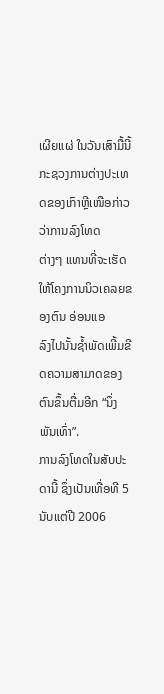ເຜີຍແຜ່ ໃນວັນເສົາມື້ນີ້ ກະຊວງການຕ່າງປະເທດຂອງເກົາຫຼີເໜືອກ່າວວ່າການລົງໂທດ
ຕ່າງໆ ແທນທີ່ຈະເຮັດໃຫ້ໂຄງການນິວເຄລຍຂອງຕົນ ອ່ອນແອ
ລົງໄປນັ້ນຊໍ້າພັດເພີ້ມຂີດຄວາມສາມາດຂອງຕົນຂຶ້ນຕື່ມອີກ “ນຶ່ງ
ພັນເທົ່າ”.
ການລົງໂທດໃນສັບປະດານີ້ ຊຶ່ງເປັນເທື່ອທີ 5 ນັບແຕ່ປີ 2006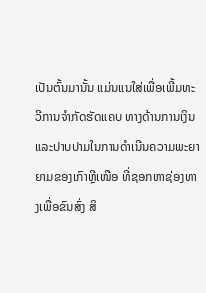ເປັນຕົ້ນມານັ້ນ ແມ່ນແນໃສ່ເພື່ອເພີ້ມທະວີການຈຳກັດຮັດແຄບ ທາງດ້ານການເງິນແລະປາບປາມໃນການດຳເນີນຄວາມພະຍາ
ຍາມຂອງເກົາຫຼີເໜືອ ທີ່ຊອກຫາຊ່ອງທາງເພື່ອຂົນສົ່ງ ສິ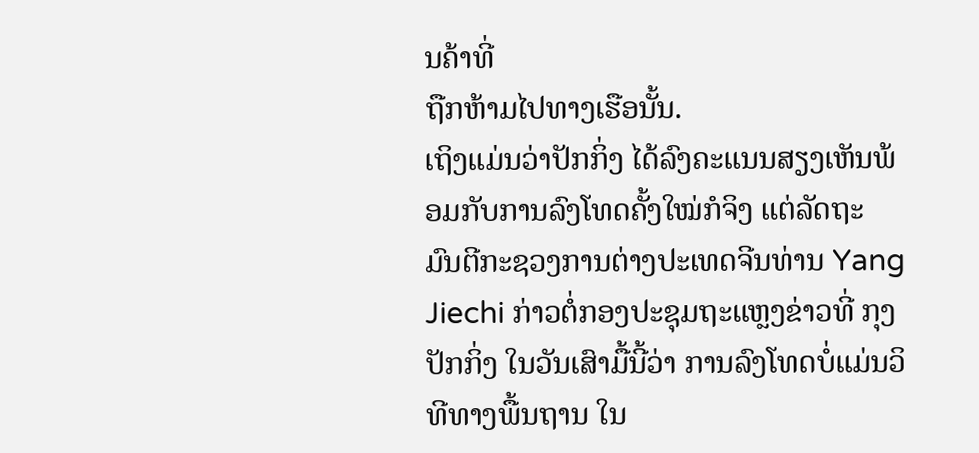ນຄ້າທີ່
ຖືກຫ້າມໄປທາງເຮືອນັ້ນ.
ເຖິງແມ່ນວ່າປັກກິ່ງ ໄດ້ລົງຄະແນນສຽງເຫັນພ້ອມກັບການລົງໂທດຄັ້ງໃໝ່ກໍຈິງ ແຕ່ລັດຖະ
ມົນຕີກະຊວງການຕ່າງປະເທດຈີນທ່ານ Yang Jiechi ກ່າວຕໍ່ກອງປະຊຸມຖະແຫຼງຂ່າວທີ່ ກຸງປັກກິ່ງ ໃນວັນເສົາມື້ນີ້ວ່າ ການລົງໂທດບໍ່ແມ່ນວິທີທາງພື້ນຖານ ໃນ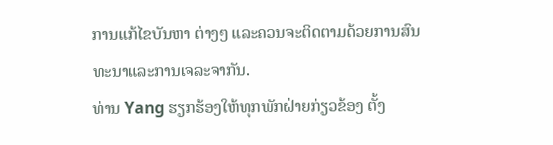ການແກ້ໄຂບັນຫາ ຕ່າງໆ ແລະຄວນຈະຕິດຕາມດ້ວຍການສົນທະນາແລະການເຈລະຈາກັນ.
ທ່ານ Yang ຮຽກຮ້ອງໃຫ້ທຸກພັກຝ່າຍກ່ຽວຂ້ອງ ຕັ້ງ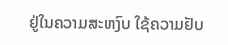ຢູ່ໃນຄວາມສະຫງົບ ໃຊ້ຄວາມຢັບ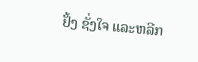ຢັ້ງ ຊັ່ງໃຈ ແລະຫລີກ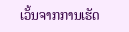ເວັ້ນຈາກການເຮັດ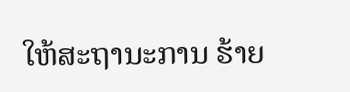ໃຫ້ສະຖານະການ ຮ້າຍ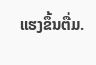ແຮງຂຶ້ນຕື່ມ.